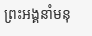ព្រះអង្គនាំមនុ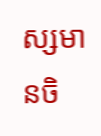ស្សមានចិ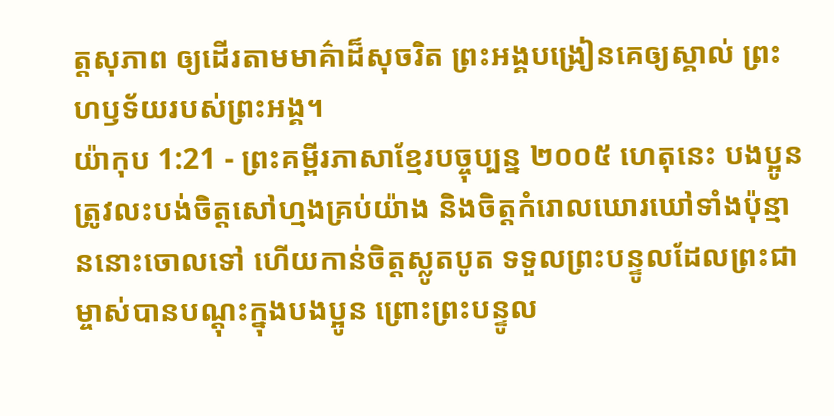ត្តសុភាព ឲ្យដើរតាមមាគ៌ាដ៏សុចរិត ព្រះអង្គបង្រៀនគេឲ្យស្គាល់ ព្រះហឫទ័យរបស់ព្រះអង្គ។
យ៉ាកុប 1:21 - ព្រះគម្ពីរភាសាខ្មែរបច្ចុប្បន្ន ២០០៥ ហេតុនេះ បងប្អូនត្រូវលះបង់ចិត្តសៅហ្មងគ្រប់យ៉ាង និងចិត្តកំរោលឃោរឃៅទាំងប៉ុន្មាននោះចោលទៅ ហើយកាន់ចិត្តស្លូតបូត ទទួលព្រះបន្ទូលដែលព្រះជាម្ចាស់បានបណ្ដុះក្នុងបងប្អូន ព្រោះព្រះបន្ទូល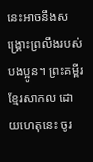នេះអាចនឹងសង្គ្រោះព្រលឹងរបស់បងប្អូន។ ព្រះគម្ពីរខ្មែរសាកល ដោយហេតុនេះ ចូរ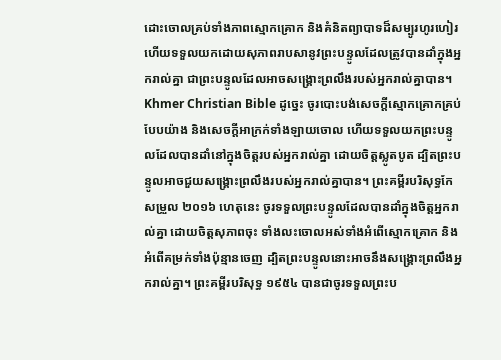ដោះចោលគ្រប់ទាំងភាពស្មោកគ្រោក និងគំនិតព្យាបាទដ៏សម្បូរហូរហៀរ ហើយទទួលយកដោយសុភាពរាបសានូវព្រះបន្ទូលដែលត្រូវបានដាំក្នុងអ្នករាល់គ្នា ជាព្រះបន្ទូលដែលអាចសង្គ្រោះព្រលឹងរបស់អ្នករាល់គ្នាបាន។ Khmer Christian Bible ដូច្នេះ ចូរបោះបង់សេចក្ដីស្មោកគ្រោកគ្រប់បែបយ៉ាង និងសេចក្ដីអាក្រក់ទាំងឡាយចោល ហើយទទួលយកព្រះបន្ទូលដែលបានដាំនៅក្នុងចិត្ដរបស់អ្នករាល់គ្នា ដោយចិត្ដស្លូតបូត ដ្បិតព្រះបន្ទូលអាចជួយសង្គ្រោះព្រលឹងរបស់អ្នករាល់គ្នាបាន។ ព្រះគម្ពីរបរិសុទ្ធកែសម្រួល ២០១៦ ហេតុនេះ ចូរទទួលព្រះបន្ទូលដែលបានដាំក្នុងចិត្តអ្នករាល់គ្នា ដោយចិត្តសុភាពចុះ ទាំងលះចោលអស់ទាំងអំពើស្មោកគ្រោក និងអំពើគម្រក់ទាំងប៉ុន្មានចេញ ដ្បិតព្រះបន្ទូលនោះអាចនឹងសង្គ្រោះព្រលឹងអ្នករាល់គ្នា។ ព្រះគម្ពីរបរិសុទ្ធ ១៩៥៤ បានជាចូរទទួលព្រះប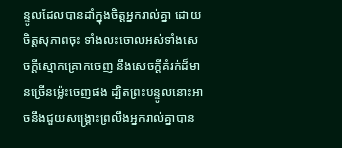ន្ទូលដែលបានដាំក្នុងចិត្តអ្នករាល់គ្នា ដោយចិត្តសុភាពចុះ ទាំងលះចោលអស់ទាំងសេចក្ដីស្មោកគ្រោកចេញ នឹងសេចក្ដីគំរក់ដ៏មានច្រើនម៉្លេះចេញផង ដ្បិតព្រះបន្ទូលនោះអាចនឹងជួយសង្គ្រោះព្រលឹងអ្នករាល់គ្នាបាន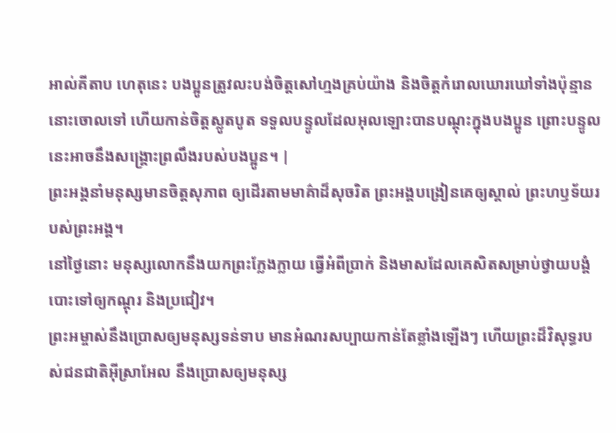អាល់គីតាប ហេតុនេះ បងប្អូនត្រូវលះបង់ចិត្ដសៅហ្មងគ្រប់យ៉ាង និងចិត្ដកំរោលឃោរឃៅទាំងប៉ុន្មាននោះចោលទៅ ហើយកាន់ចិត្ដស្លូតបូត ទទួលបន្ទូលដែលអុលឡោះបានបណ្ដុះក្នុងបងប្អូន ព្រោះបន្ទូលនេះអាចនឹងសង្គ្រោះព្រលឹងរបស់បងប្អូន។ |
ព្រះអង្គនាំមនុស្សមានចិត្តសុភាព ឲ្យដើរតាមមាគ៌ាដ៏សុចរិត ព្រះអង្គបង្រៀនគេឲ្យស្គាល់ ព្រះហឫទ័យរបស់ព្រះអង្គ។
នៅថ្ងៃនោះ មនុស្សលោកនឹងយកព្រះក្លែងក្លាយ ធ្វើអំពីប្រាក់ និងមាសដែលគេសិតសម្រាប់ថ្វាយបង្គំបោះទៅឲ្យកណ្ដុរ និងប្រជៀវ។
ព្រះអម្ចាស់នឹងប្រោសឲ្យមនុស្សទន់ទាប មានអំណរសប្បាយកាន់តែខ្លាំងឡើងៗ ហើយព្រះដ៏វិសុទ្ធរបស់ជនជាតិអ៊ីស្រាអែល នឹងប្រោសឲ្យមនុស្ស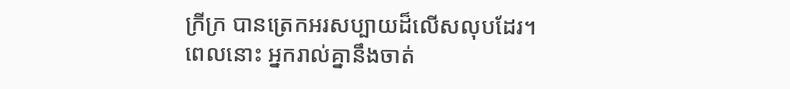ក្រីក្រ បានត្រេកអរសប្បាយដ៏លើសលុបដែរ។
ពេលនោះ អ្នករាល់គ្នានឹងចាត់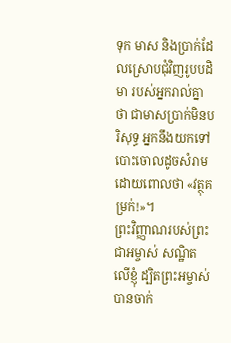ទុក មាស និងប្រាក់ដែលស្រោបជុំវិញរូបបដិមា របស់អ្នករាល់គ្នាថា ជាមាសប្រាក់មិនបរិសុទ្ធ អ្នកនឹងយកទៅបោះចោលដូចសំរាម ដោយពោលថា «វត្ថុគម្រក់!»។
ព្រះវិញ្ញាណរបស់ព្រះជាអម្ចាស់ សណ្ឋិតលើខ្ញុំ ដ្បិតព្រះអម្ចាស់បានចាក់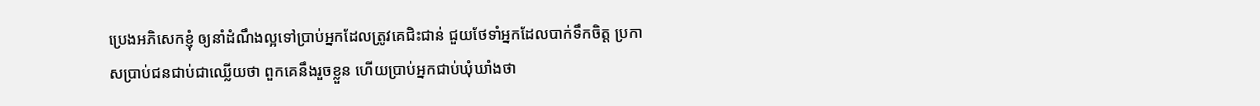ប្រេងអភិសេកខ្ញុំ ឲ្យនាំដំណឹងល្អទៅប្រាប់អ្នកដែលត្រូវគេជិះជាន់ ជួយថែទាំអ្នកដែលបាក់ទឹកចិត្ត ប្រកាសប្រាប់ជនជាប់ជាឈ្លើយថា ពួកគេនឹងរួចខ្លួន ហើយប្រាប់អ្នកជាប់ឃុំឃាំងថា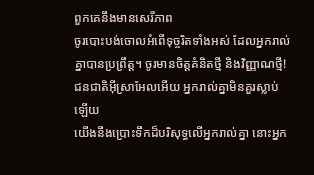ពួកគេនឹងមានសេរីភាព
ចូរបោះបង់ចោលអំពើទុច្ចរិតទាំងអស់ ដែលអ្នករាល់គ្នាបានប្រព្រឹត្ត។ ចូរមានចិត្តគំនិតថ្មី និងវិញ្ញាណថ្មី! ជនជាតិអ៊ីស្រាអែលអើយ អ្នករាល់គ្នាមិនគួរស្លាប់ឡើយ
យើងនឹងប្រោះទឹកដ៏បរិសុទ្ធលើអ្នករាល់គ្នា នោះអ្នក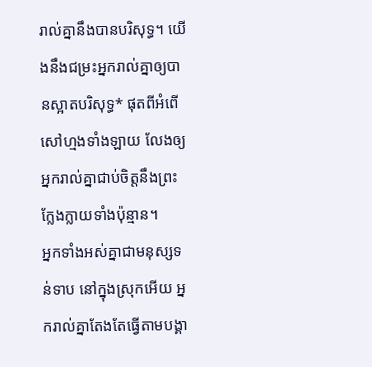រាល់គ្នានឹងបានបរិសុទ្ធ។ យើងនឹងជម្រះអ្នករាល់គ្នាឲ្យបានស្អាតបរិសុទ្ធ* ផុតពីអំពើសៅហ្មងទាំងឡាយ លែងឲ្យអ្នករាល់គ្នាជាប់ចិត្តនឹងព្រះក្លែងក្លាយទាំងប៉ុន្មាន។
អ្នកទាំងអស់គ្នាជាមនុស្សទន់ទាប នៅក្នុងស្រុកអើយ អ្នករាល់គ្នាតែងតែធ្វើតាមបង្គា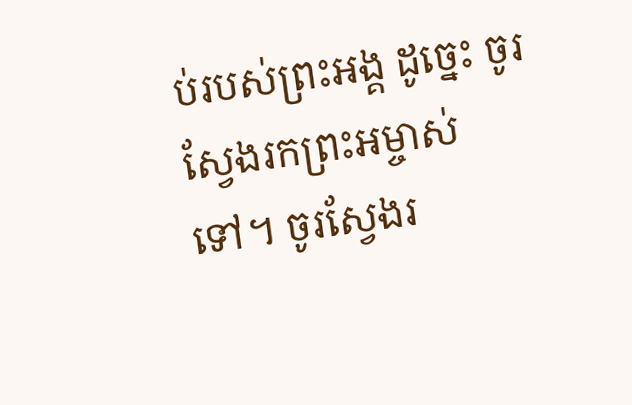ប់របស់ព្រះអង្គ ដូច្នេះ ចូរស្វែងរកព្រះអម្ចាស់ទៅ។ ចូរស្វែងរ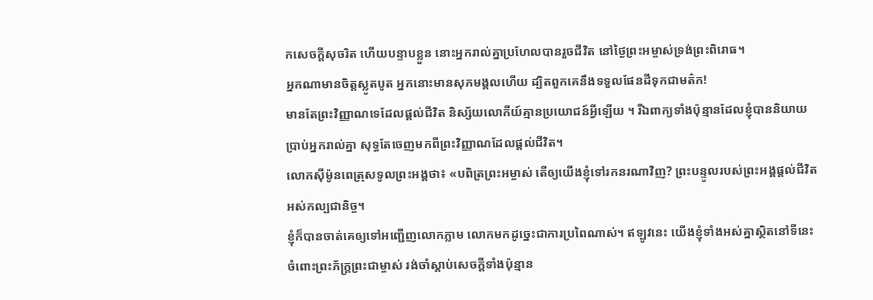កសេចក្ដីសុចរិត ហើយបន្ទាបខ្លួន នោះអ្នករាល់គ្នាប្រហែលបានរួចជីវិត នៅថ្ងៃព្រះអម្ចាស់ទ្រង់ព្រះពិរោធ។
អ្នកណាមានចិត្តស្លូតបូត អ្នកនោះមានសុភមង្គលហើយ ដ្បិតពួកគេនឹងទទួលផែនដីទុកជាមត៌ក!
មានតែព្រះវិញ្ញាណទេដែលផ្ដល់ជីវិត និស្ស័យលោកីយ៍គ្មានប្រយោជន៍អ្វីឡើយ ។ រីឯពាក្យទាំងប៉ុន្មានដែលខ្ញុំបាននិយាយប្រាប់អ្នករាល់គ្នា សុទ្ធតែចេញមកពីព្រះវិញ្ញាណដែលផ្ដល់ជីវិត។
លោកស៊ីម៉ូនពេត្រុសទូលព្រះអង្គថា៖ «បពិត្រព្រះអម្ចាស់ តើឲ្យយើងខ្ញុំទៅរកនរណាវិញ? ព្រះបន្ទូលរបស់ព្រះអង្គផ្ដល់ជីវិតអស់កល្បជានិច្ច។
ខ្ញុំក៏បានចាត់គេឲ្យទៅអញ្ជើញលោកភ្លាម លោកមកដូច្នេះជាការប្រពៃណាស់។ ឥឡូវនេះ យើងខ្ញុំទាំងអស់គ្នាស្ថិតនៅទីនេះចំពោះព្រះភ័ក្ត្រព្រះជាម្ចាស់ រង់ចាំស្ដាប់សេចក្ដីទាំងប៉ុន្មាន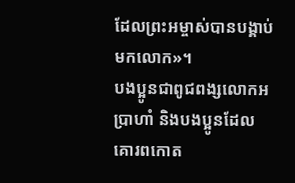ដែលព្រះអម្ចាស់បានបង្គាប់មកលោក»។
បងប្អូនជាពូជពង្សលោកអប្រាហាំ និងបងប្អូនដែលគោរពកោត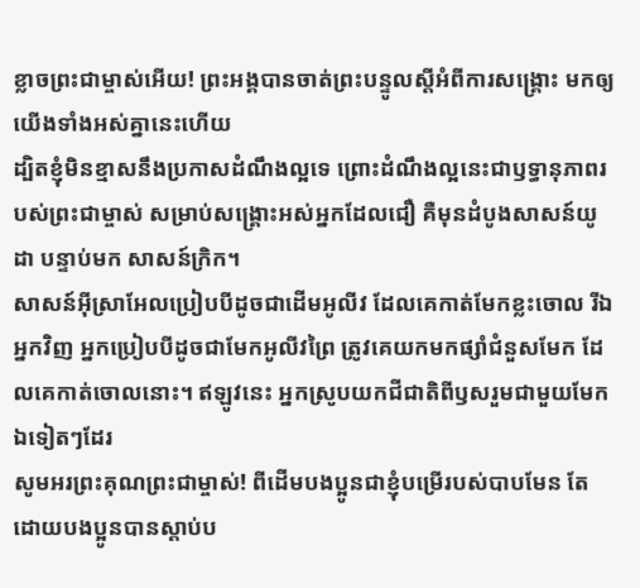ខ្លាចព្រះជាម្ចាស់អើយ! ព្រះអង្គបានចាត់ព្រះបន្ទូលស្ដីអំពីការសង្គ្រោះ មកឲ្យយើងទាំងអស់គ្នានេះហើយ
ដ្បិតខ្ញុំមិនខ្មាសនឹងប្រកាសដំណឹងល្អទេ ព្រោះដំណឹងល្អនេះជាឫទ្ធានុភាពរបស់ព្រះជាម្ចាស់ សម្រាប់សង្គ្រោះអស់អ្នកដែលជឿ គឺមុនដំបូងសាសន៍យូដា បន្ទាប់មក សាសន៍ក្រិក។
សាសន៍អ៊ីស្រាអែលប្រៀបបីដូចជាដើមអូលីវ ដែលគេកាត់មែកខ្លះចោល រីឯអ្នកវិញ អ្នកប្រៀបបីដូចជាមែកអូលីវព្រៃ ត្រូវគេយកមកផ្សាំជំនួសមែក ដែលគេកាត់ចោលនោះ។ ឥឡូវនេះ អ្នកស្រូបយកជីជាតិពីឫសរួមជាមួយមែកឯទៀតៗដែរ
សូមអរព្រះគុណព្រះជាម្ចាស់! ពីដើមបងប្អូនជាខ្ញុំបម្រើរបស់បាបមែន តែដោយបងប្អូនបានស្ដាប់ប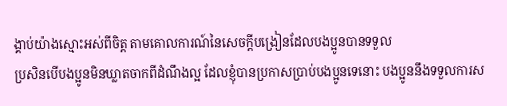ង្គាប់យ៉ាងស្មោះអស់ពីចិត្ត តាមគោលការណ៍នៃសេចក្ដីបង្រៀនដែលបងប្អូនបានទទួល
ប្រសិនបើបងប្អូនមិនឃ្លាតចាកពីដំណឹងល្អ ដែលខ្ញុំបានប្រកាសប្រាប់បងប្អូនទេនោះ បងប្អូននឹងទទួលការស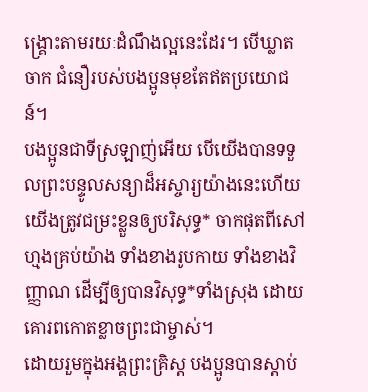ង្គ្រោះតាមរយៈដំណឹងល្អនេះដែរ។ បើឃ្លាតចាក ជំនឿរបស់បងប្អូនមុខតែឥតប្រយោជន៍។
បងប្អូនជាទីស្រឡាញ់អើយ បើយើងបានទទួលព្រះបន្ទូលសន្យាដ៏អស្ចារ្យយ៉ាងនេះហើយ យើងត្រូវជម្រះខ្លួនឲ្យបរិសុទ្ធ* ចាកផុតពីសៅហ្មងគ្រប់យ៉ាង ទាំងខាងរូបកាយ ទាំងខាងវិញ្ញាណ ដើម្បីឲ្យបានវិសុទ្ធ*ទាំងស្រុង ដោយគោរពកោតខ្លាចព្រះជាម្ចាស់។
ដោយរួមក្នុងអង្គព្រះគ្រិស្ត បងប្អូនបានស្ដាប់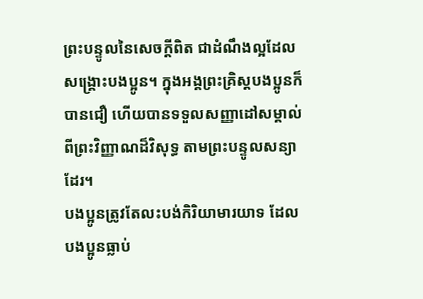ព្រះបន្ទូលនៃសេចក្ដីពិត ជាដំណឹងល្អដែលសង្គ្រោះបងប្អូន។ ក្នុងអង្គព្រះគ្រិស្តបងប្អូនក៏បានជឿ ហើយបានទទួលសញ្ញាដៅសម្គាល់ពីព្រះវិញ្ញាណដ៏វិសុទ្ធ តាមព្រះបន្ទូលសន្យាដែរ។
បងប្អូនត្រូវតែលះបង់កិរិយាមារយាទ ដែលបងប្អូនធ្លាប់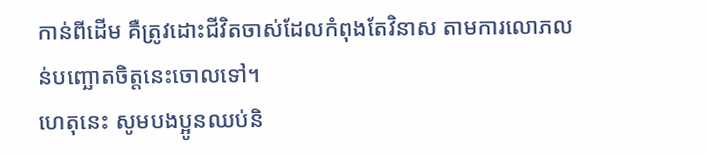កាន់ពីដើម គឺត្រូវដោះជីវិតចាស់ដែលកំពុងតែវិនាស តាមការលោភលន់បញ្ឆោតចិត្តនេះចោលទៅ។
ហេតុនេះ សូមបងប្អូនឈប់និ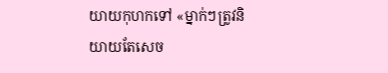យាយកុហកទៅ «ម្នាក់ៗត្រូវនិយាយតែសេច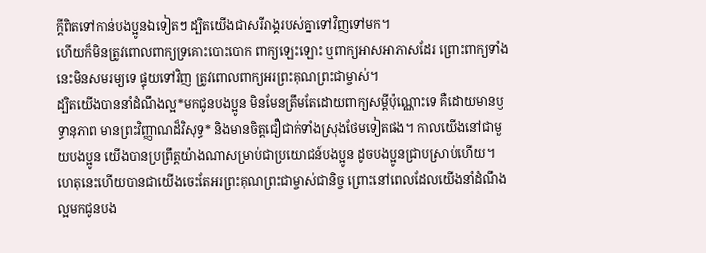ក្ដីពិតទៅកាន់បងប្អូនឯទៀតៗ ដ្បិតយើងជាសរីរាង្គរបស់គ្នាទៅវិញទៅមក។
ហើយក៏មិនត្រូវពោលពាក្យទ្រគោះបោះបោក ពាក្យឡេះឡោះ ឬពាក្យអាសអាភាសដែរ ព្រោះពាក្យទាំងនេះមិនសមរម្យទេ ផ្ទុយទៅវិញ ត្រូវពោលពាក្យអរព្រះគុណព្រះជាម្ចាស់។
ដ្បិតយើងបាននាំដំណឹងល្អ*មកជូនបងប្អូន មិនមែនត្រឹមតែដោយពាក្យសម្ដីប៉ុណ្ណោះទេ គឺដោយមានឫទ្ធានុភាព មានព្រះវិញ្ញាណដ៏វិសុទ្ធ* និងមានចិត្តជឿជាក់ទាំងស្រុងថែមទៀតផង។ កាលយើងនៅជាមួយបងប្អូន យើងបានប្រព្រឹត្តយ៉ាងណាសម្រាប់ជាប្រយោជន៍បងប្អូន ដូចបងប្អូនជ្រាបស្រាប់ហើយ។
ហេតុនេះហើយបានជាយើងចេះតែអរព្រះគុណព្រះជាម្ចាស់ជានិច្ច ព្រោះនៅពេលដែលយើងនាំដំណឹងល្អមកជូនបង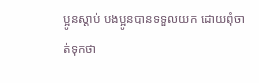ប្អូនស្ដាប់ បងប្អូនបានទទួលយក ដោយពុំចាត់ទុកថា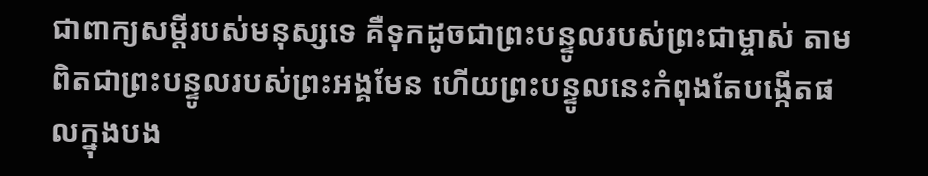ជាពាក្យសម្ដីរបស់មនុស្សទេ គឺទុកដូចជាព្រះបន្ទូលរបស់ព្រះជាម្ចាស់ តាមពិតជាព្រះបន្ទូលរបស់ព្រះអង្គមែន ហើយព្រះបន្ទូលនេះកំពុងតែបង្កើតផលក្នុងបង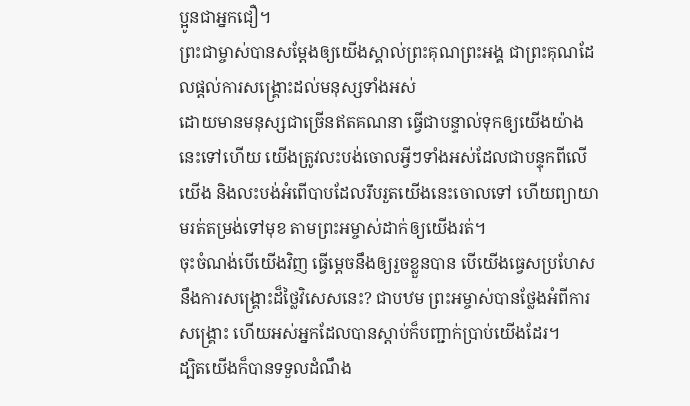ប្អូនជាអ្នកជឿ។
ព្រះជាម្ចាស់បានសម្តែងឲ្យយើងស្គាល់ព្រះគុណព្រះអង្គ ជាព្រះគុណដែលផ្ដល់ការសង្គ្រោះដល់មនុស្សទាំងអស់
ដោយមានមនុស្សជាច្រើនឥតគណនា ធ្វើជាបន្ទាល់ទុកឲ្យយើងយ៉ាងនេះទៅហើយ យើងត្រូវលះបង់ចោលអ្វីៗទាំងអស់ដែលជាបន្ទុកពីលើយើង និងលះបង់អំពើបាបដែលរឹបរួតយើងនេះចោលទៅ ហើយព្យាយាមរត់តម្រង់ទៅមុខ តាមព្រះអម្ចាស់ដាក់ឲ្យយើងរត់។
ចុះចំណង់បើយើងវិញ ធ្វើម្ដេចនឹងឲ្យរួចខ្លួនបាន បើយើងធ្វេសប្រហែសនឹងការសង្គ្រោះដ៏ថ្លៃវិសេសនេះ? ជាបឋម ព្រះអម្ចាស់បានថ្លែងអំពីការសង្គ្រោះ ហើយអស់អ្នកដែលបានស្ដាប់ក៏បញ្ជាក់ប្រាប់យើងដែរ។
ដ្បិតយើងក៏បានទទួលដំណឹង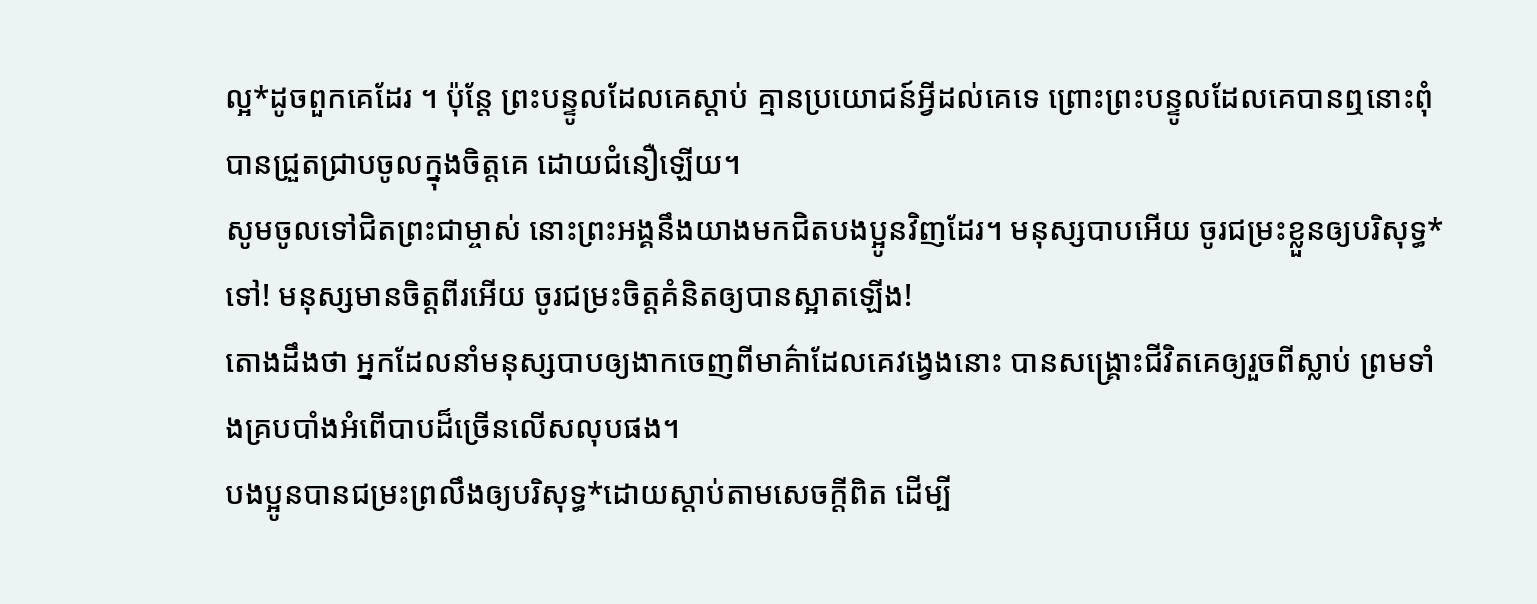ល្អ*ដូចពួកគេដែរ ។ ប៉ុន្តែ ព្រះបន្ទូលដែលគេស្ដាប់ គ្មានប្រយោជន៍អ្វីដល់គេទេ ព្រោះព្រះបន្ទូលដែលគេបានឮនោះពុំបានជ្រួតជ្រាបចូលក្នុងចិត្តគេ ដោយជំនឿឡើយ។
សូមចូលទៅជិតព្រះជាម្ចាស់ នោះព្រះអង្គនឹងយាងមកជិតបងប្អូនវិញដែរ។ មនុស្សបាបអើយ ចូរជម្រះខ្លួនឲ្យបរិសុទ្ធ*ទៅ! មនុស្សមានចិត្តពីរអើយ ចូរជម្រះចិត្តគំនិតឲ្យបានស្អាតឡើង!
តោងដឹងថា អ្នកដែលនាំមនុស្សបាបឲ្យងាកចេញពីមាគ៌ាដែលគេវង្វេងនោះ បានសង្គ្រោះជីវិតគេឲ្យរួចពីស្លាប់ ព្រមទាំងគ្របបាំងអំពើបាបដ៏ច្រើនលើសលុបផង។
បងប្អូនបានជម្រះព្រលឹងឲ្យបរិសុទ្ធ*ដោយស្ដាប់តាមសេចក្ដីពិត ដើម្បី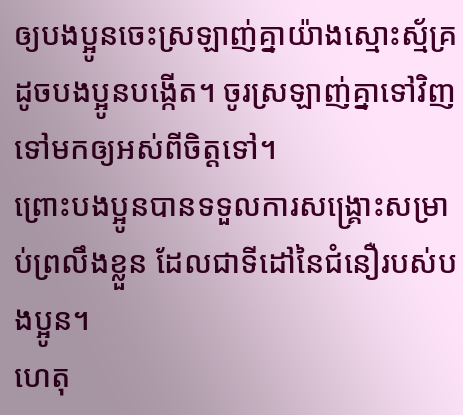ឲ្យបងប្អូនចេះស្រឡាញ់គ្នាយ៉ាងស្មោះស្ម័គ្រ ដូចបងប្អូនបង្កើត។ ចូរស្រឡាញ់គ្នាទៅវិញទៅមកឲ្យអស់ពីចិត្តទៅ។
ព្រោះបងប្អូនបានទទួលការសង្គ្រោះសម្រាប់ព្រលឹងខ្លួន ដែលជាទីដៅនៃជំនឿរបស់បងប្អូន។
ហេតុ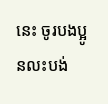នេះ ចូរបងប្អូនលះបង់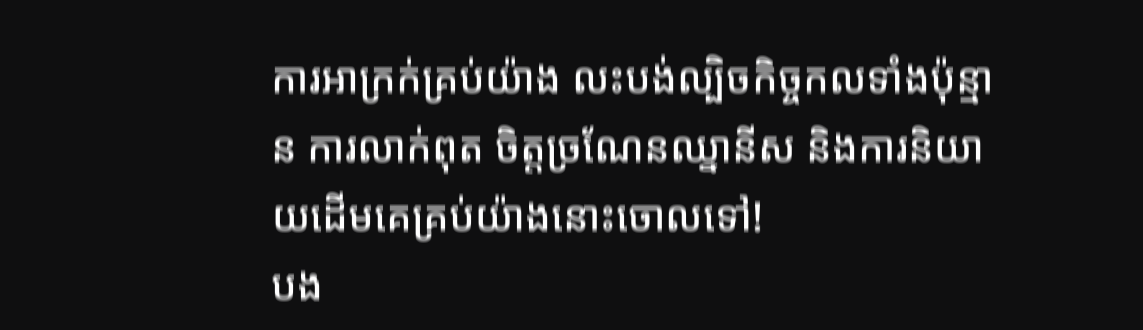ការអាក្រក់គ្រប់យ៉ាង លះបង់ល្បិចកិច្ចកលទាំងប៉ុន្មាន ការលាក់ពុត ចិត្តច្រណែនឈ្នានីស និងការនិយាយដើមគេគ្រប់យ៉ាងនោះចោលទៅ!
បង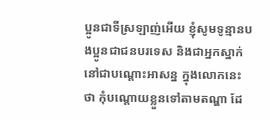ប្អូនជាទីស្រឡាញ់អើយ ខ្ញុំសូមទូន្មានបងប្អូនជាជនបរទេស និងជាអ្នកស្នាក់នៅជាបណ្ដោះអាសន្ន ក្នុងលោកនេះថា កុំបណ្ដោយខ្លួនទៅតាមតណ្ហា ដែ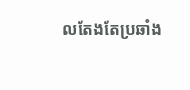លតែងតែប្រឆាំង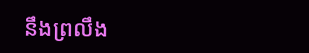នឹងព្រលឹង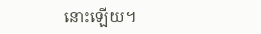នោះឡើយ។